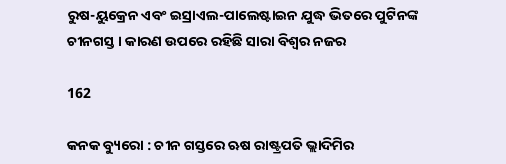ରୁଷ-ୟୁକ୍ରେନ ଏବଂ ଇସ୍ରାଏଲ-ପାଲେଷ୍ଟାଇନ ଯୁଦ୍ଧ ଭିତରେ ପୁଟିନଙ୍କ ଚୀନଗସ୍ତ । କାରଣ ଉପରେ ରହିଛି ସାରା ବିଶ୍ୱର ନଜର

162

କନକ ବ୍ୟୁରୋ : ଚୀନ ଗସ୍ତରେ ଋଷ ରାଷ୍ଟ୍ରପତି ଭ୍ଲାଦିମିର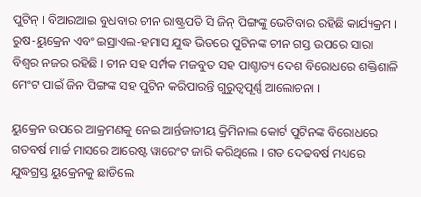ପୁଟିନ୍ । ବିଆରଆଇ ବୁଧବାର ଚୀନ ରାଷ୍ଟ୍ରପତି ସି ଜିନ୍ ପିଙ୍ଗଙ୍କୁ ଭେଟିବାର ରହିଛି କାର୍ଯ୍ୟକ୍ରମ । ରୁଷ-ୟୁକ୍ରେନ ଏବଂ ଇସ୍ରାଏଲ-ହମାସ ଯୁଦ୍ଧ ଭିତରେ ପୁଟିନଙ୍କ ଚୀନ ଗସ୍ତ ଉପରେ ସାରା ବିଶ୍ୱର ନଜର ରହିଛି । ଚୀନ ସହ ସର୍ମ୍ପକ ମଜବୁତ ସହ ପାଶ୍ଚାତ୍ୟ ଦେଶ ବିରୋଧରେ ଶକ୍ତିଶାଳି ମେଂଟ ପାଇଁ ଜିନ ପିଙ୍ଗଙ୍କ ସହ ପୁଟିନ କରିପାରନ୍ତି ଗୁରୁତ୍ୱପୂର୍ଣ୍ଣ ଆଲୋଚନା ।

ୟୁକ୍ରେନ ଉପରେ ଆକ୍ରମଣକୁ ନେଇ ଆର୍ନ୍ତଜାତୀୟ କ୍ରିମିନାଲ କୋର୍ଟ ପୁଟିନଙ୍କ ବିରୋଧରେ ଗତବର୍ଷ ମାର୍ଚ୍ଚ ମାସରେ ଆରେଷ୍ଟ ୱାରେଂଟ ଜାରି କରିଥିଲେ । ଗତ ଦେଢବର୍ଷ ମଧ୍ୟରେ ଯୁଦ୍ଧଗ୍ରସ୍ତ ୟୁକ୍ରେନକୁ ଛାଡିଲେ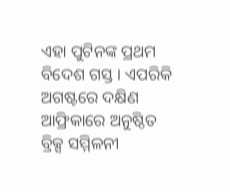ଏହା ପୁଟିନଙ୍କ ପ୍ରଥମ ବିଦେଶ ଗସ୍ତ । ଏପରିକି ଅଗଷ୍ଟରେ ଦକ୍ଷିଣ ଆଫ୍ରିକାରେ ଅନୁଷ୍ଠିତ ବ୍ରିକ୍ସ ସମ୍ମିଳନୀ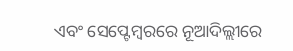ଏବଂ ସେପ୍ଟେମ୍ବରରେ ନୂଆଦିଲ୍ଲୀରେ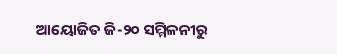ଆୟୋଜିତ ଜି-୨୦ ସମ୍ମିଳନୀରୁ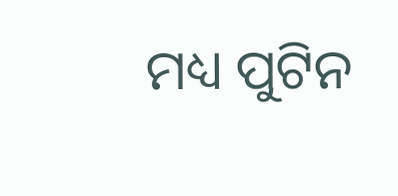ମଧ୍ୟ ପୁଟିନ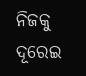ନିଜକୁ ଦୂରେଇ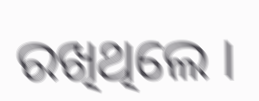ରଖିଥିଲେ ।